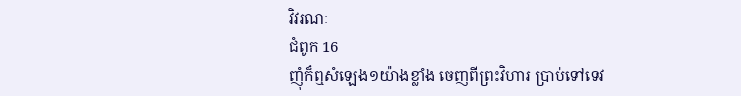វិវរណៈ
ជំពូក 16
ញុំក៏ឮសំឡេង១យ៉ាងខ្លាំង ចេញពីព្រះវិហារ ប្រាប់ទៅទេវ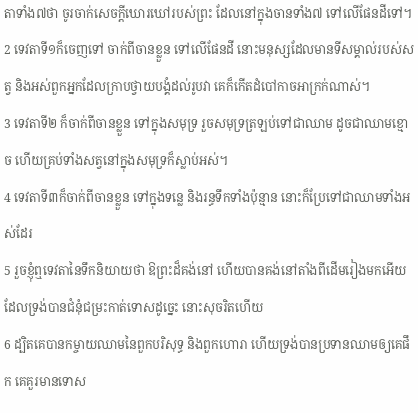តាទាំង៧ថា ចូរចាក់សេចក្ដីឃោរឃៅរបស់ព្រះ ដែលនៅក្នុងចានទាំង៧ ទៅលើផែនដីទៅ។
2 ទេវតាទី១ក៏ចេញទៅ ចាក់ពីចានខ្លួន ទៅលើផែនដី នោះមនុស្សដែលមានទីសម្គាល់របស់សត្វ និងអស់ពួកអ្នកដែលក្រាបថ្វាយបង្គំដល់រូបវា គេក៏កើតដំបៅកាចអាក្រក់ណាស់។
3 ទេវតាទី២ ក៏ចាក់ពីចានខ្លួន ទៅក្នុងសមុទ្រ រួចសមុទ្រត្រឡប់ទៅជាឈាម ដូចជាឈាមខ្មោច ហើយគ្រប់ទាំងសត្វនៅក្នុងសមុទ្រក៏ស្លាប់អស់។
4 ទេវតាទី៣ក៏ចាក់ពីចានខ្លួន ទៅក្នុងទន្លេ និងរន្ធទឹកទាំងប៉ុន្មាន នោះក៏ប្រែទៅជាឈាមទាំងអស់ដែរ
5 រួចខ្ញុំឮទេវតានៃទឹកនិយាយថា ឱព្រះដ៏គង់នៅ ហើយបានគង់នៅតាំងពីដើមរៀងមកអើយ ដែលទ្រង់បានជំនុំជម្រះកាត់ទោសដូច្នេះ នោះសុចរិតហើយ
6 ដ្បិតគេបានកម្ចាយឈាមនៃពួកបរិសុទ្ធ និងពួកហោរា ហើយទ្រង់បានប្រទានឈាមឲ្យគេផឹក គេគួរមានទោស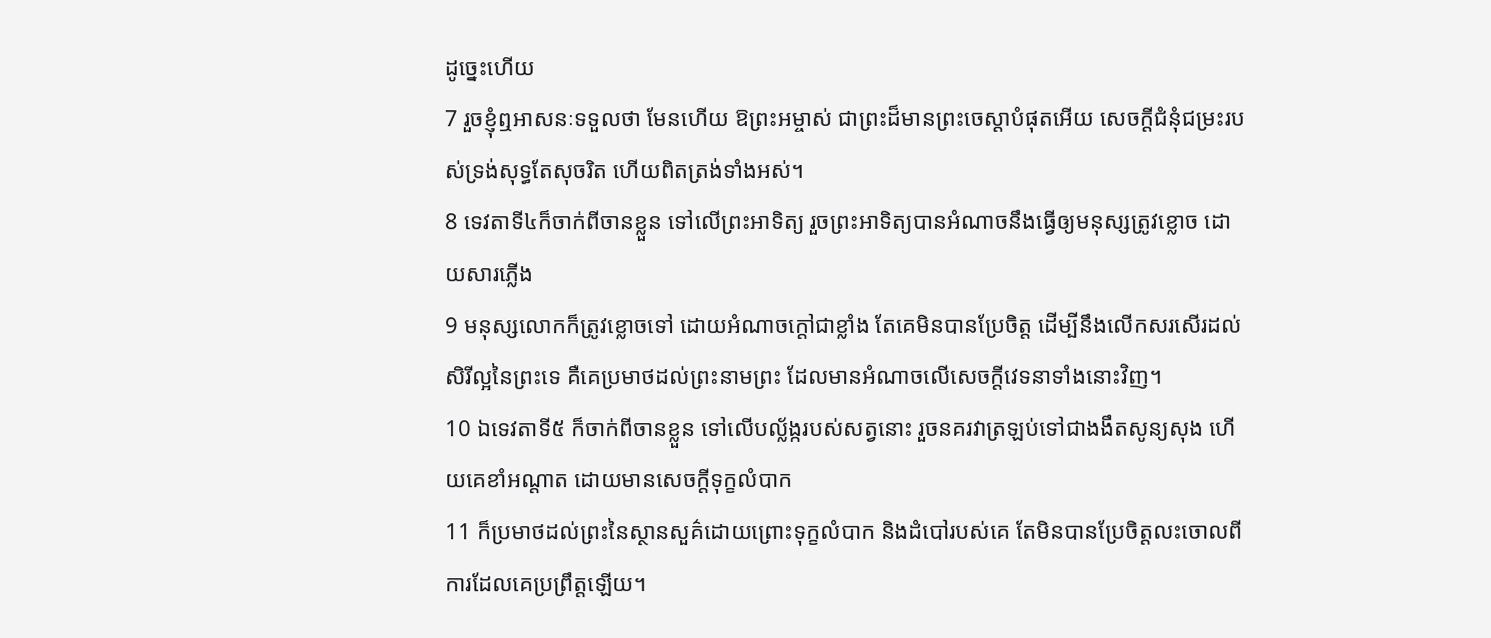ដូច្នេះហើយ
7 រួចខ្ញុំឮអាសនៈទទួលថា មែនហើយ ឱព្រះអម្ចាស់ ជាព្រះដ៏មានព្រះចេស្តាបំផុតអើយ សេចក្ដីជំនុំជម្រះរបស់ទ្រង់សុទ្ធតែសុចរិត ហើយពិតត្រង់ទាំងអស់។
8 ទេវតាទី៤ក៏ចាក់ពីចានខ្លួន ទៅលើព្រះអាទិត្យ រួចព្រះអាទិត្យបានអំណាចនឹងធ្វើឲ្យមនុស្សត្រូវខ្លោច ដោយសារភ្លើង
9 មនុស្សលោកក៏ត្រូវខ្លោចទៅ ដោយអំណាចក្តៅជាខ្លាំង តែគេមិនបានប្រែចិត្ត ដើម្បីនឹងលើកសរសើរដល់សិរីល្អនៃព្រះទេ គឺគេប្រមាថដល់ព្រះនាមព្រះ ដែលមានអំណាចលើសេចក្ដីវេទនាទាំងនោះវិញ។
10 ឯទេវតាទី៥ ក៏ចាក់ពីចានខ្លួន ទៅលើបល្ល័ង្ករបស់សត្វនោះ រួចនគរវាត្រឡប់ទៅជាងងឹតសូន្យសុង ហើយគេខាំអណ្តាត ដោយមានសេចក្ដីទុក្ខលំបាក
11 ក៏ប្រមាថដល់ព្រះនៃស្ថានសួគ៌ដោយព្រោះទុក្ខលំបាក និងដំបៅរបស់គេ តែមិនបានប្រែចិត្តលះចោលពីការដែលគេប្រព្រឹត្តឡើយ។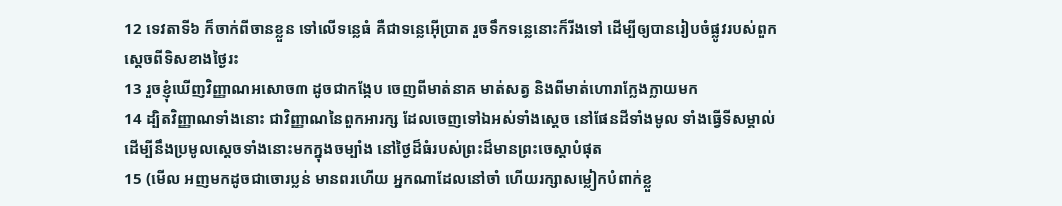12 ទេវតាទី៦ ក៏ចាក់ពីចានខ្លួន ទៅលើទន្លេធំ គឺជាទន្លេអ៊ើប្រាត រួចទឹកទន្លេនោះក៏រីងទៅ ដើម្បីឲ្យបានរៀបចំផ្លូវរបស់ពួកស្តេចពីទិសខាងថ្ងៃរះ
13 រួចខ្ញុំឃើញវិញ្ញាណអសោច៣ ដូចជាកង្កែប ចេញពីមាត់នាគ មាត់សត្វ និងពីមាត់ហោរាក្លែងក្លាយមក
14 ដ្បិតវិញ្ញាណទាំងនោះ ជាវិញ្ញាណនៃពួកអារក្ស ដែលចេញទៅឯអស់ទាំងស្តេច នៅផែនដីទាំងមូល ទាំងធ្វើទីសម្គាល់ ដើម្បីនឹងប្រមូលស្តេចទាំងនោះមកក្នុងចម្បាំង នៅថ្ងៃដ៏ធំរបស់ព្រះដ៏មានព្រះចេស្តាបំផុត
15 (មើល អញមកដូចជាចោរប្លន់ មានពរហើយ អ្នកណាដែលនៅចាំ ហើយរក្សាសម្លៀកបំពាក់ខ្លួ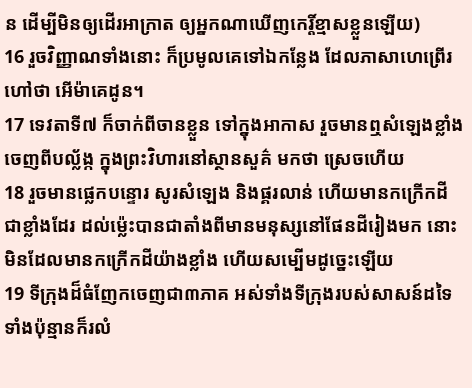ន ដើម្បីមិនឲ្យដើរអាក្រាត ឲ្យអ្នកណាឃើញកេរ្តិ៍ខ្មាសខ្លួនឡើយ)
16 រួចវិញ្ញាណទាំងនោះ ក៏ប្រមូលគេទៅឯកន្លែង ដែលភាសាហេព្រើរហៅថា អើម៉ាគេដូន។
17 ទេវតាទី៧ ក៏ចាក់ពីចានខ្លួន ទៅក្នុងអាកាស រួចមានឮសំឡេងខ្លាំង ចេញពីបល្ល័ង្ក ក្នុងព្រះវិហារនៅស្ថានសួគ៌ មកថា ស្រេចហើយ
18 រួចមានផ្លេកបន្ទោរ សូរសំឡេង និងផ្គរលាន់ ហើយមានកក្រើកដីជាខ្លាំងដែរ ដល់ម៉្លេះបានជាតាំងពីមានមនុស្សនៅផែនដីរៀងមក នោះមិនដែលមានកក្រើកដីយ៉ាងខ្លាំង ហើយសម្បើមដូច្នេះឡើយ
19 ទីក្រុងដ៏ធំញែកចេញជា៣ភាគ អស់ទាំងទីក្រុងរបស់សាសន៍ដទៃទាំងប៉ុន្មានក៏រលំ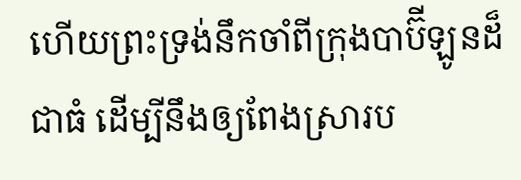ហើយព្រះទ្រង់នឹកចាំពីក្រុងបាប៊ីឡូនដ៏ជាធំ ដើម្បីនឹងឲ្យពែងស្រារប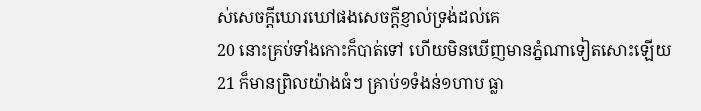ស់សេចក្ដីឃោរឃៅផងសេចក្ដីខ្ញាល់ទ្រង់ដល់គេ
20 នោះគ្រប់ទាំងកោះក៏បាត់ទៅ ហើយមិនឃើញមានភ្នំណាទៀតសោះឡើយ
21 ក៏មានព្រិលយ៉ាងធំៗ គ្រាប់១ទំងន់១ហាប ធ្លា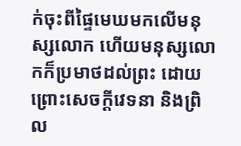ក់ចុះពីផ្ទៃមេឃមកលើមនុស្សលោក ហើយមនុស្សលោកក៏ប្រមាថដល់ព្រះ ដោយព្រោះសេចក្ដីវេទនា និងព្រិល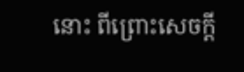នោះ ពីព្រោះសេចក្ដី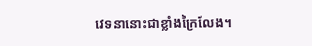វេទនានោះជាខ្លាំងក្រៃលែង។